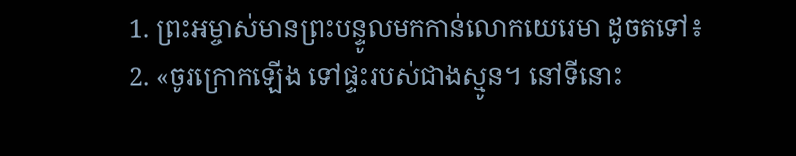1. ព្រះអម្ចាស់មានព្រះបន្ទូលមកកាន់លោកយេរេមា ដូចតទៅ៖
2. «ចូរក្រោកឡើង ទៅផ្ទះរបស់ជាងស្មូន។ នៅទីនោះ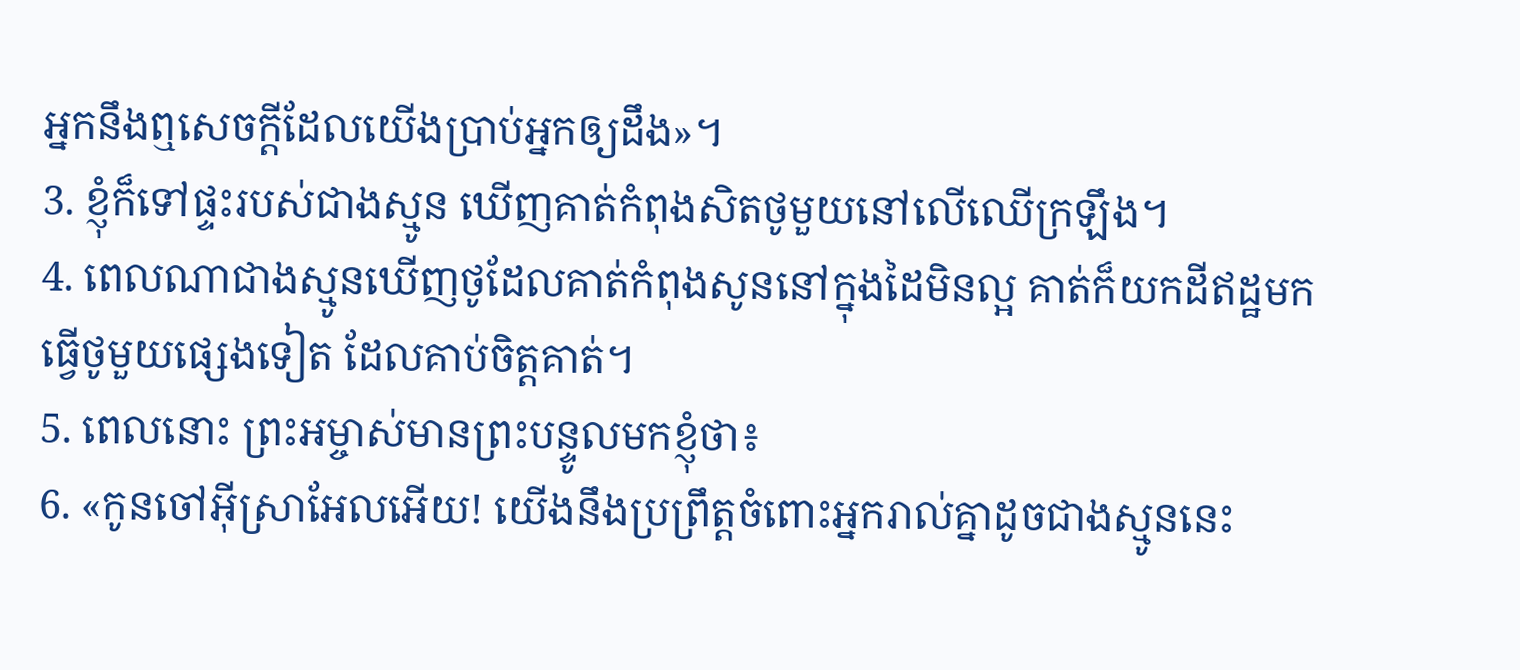អ្នកនឹងឮសេចក្ដីដែលយើងប្រាប់អ្នកឲ្យដឹង»។
3. ខ្ញុំក៏ទៅផ្ទះរបស់ជាងស្មូន ឃើញគាត់កំពុងសិតថូមួយនៅលើឈើក្រឡឹង។
4. ពេលណាជាងស្មូនឃើញថូដែលគាត់កំពុងសូននៅក្នុងដៃមិនល្អ គាត់ក៏យកដីឥដ្ឋមកធ្វើថូមួយផ្សេងទៀត ដែលគាប់ចិត្តគាត់។
5. ពេលនោះ ព្រះអម្ចាស់មានព្រះបន្ទូលមកខ្ញុំថា៖
6. «កូនចៅអ៊ីស្រាអែលអើយ! យើងនឹងប្រព្រឹត្តចំពោះអ្នករាល់គ្នាដូចជាងស្មូននេះ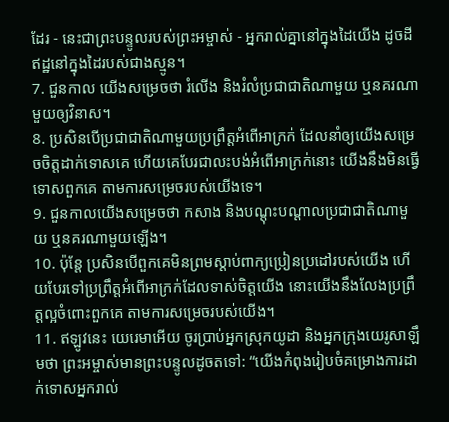ដែរ - នេះជាព្រះបន្ទូលរបស់ព្រះអម្ចាស់ - អ្នករាល់គ្នានៅក្នុងដៃយើង ដូចដីឥដ្ឋនៅក្នុងដៃរបស់ជាងស្មូន។
7. ជួនកាល យើងសម្រេចថា រំលើង និងរំលំប្រជាជាតិណាមួយ ឬនគរណាមួយឲ្យវិនាស។
8. ប្រសិនបើប្រជាជាតិណាមួយប្រព្រឹត្តអំពើអាក្រក់ ដែលនាំឲ្យយើងសម្រេចចិត្តដាក់ទោសគេ ហើយគេបែរជាលះបង់អំពើអាក្រក់នោះ យើងនឹងមិនធ្វើទោសពួកគេ តាមការសម្រេចរបស់យើងទេ។
9. ជួនកាលយើងសម្រេចថា កសាង និងបណ្ដុះបណ្ដាលប្រជាជាតិណាមួយ ឬនគរណាមួយឡើង។
10. ប៉ុន្តែ ប្រសិនបើពួកគេមិនព្រមស្ដាប់ពាក្យប្រៀនប្រដៅរបស់យើង ហើយបែរទៅប្រព្រឹត្តអំពើអាក្រក់ដែលទាស់ចិត្តយើង នោះយើងនឹងលែងប្រព្រឹត្តល្អចំពោះពួកគេ តាមការសម្រេចរបស់យើង។
11. ឥឡូវនេះ យេរេមាអើយ ចូរប្រាប់អ្នកស្រុកយូដា និងអ្នកក្រុងយេរូសាឡឹមថា ព្រះអម្ចាស់មានព្រះបន្ទូលដូចតទៅ: “យើងកំពុងរៀបចំគម្រោងការដាក់ទោសអ្នករាល់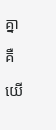គ្នា គឺយើ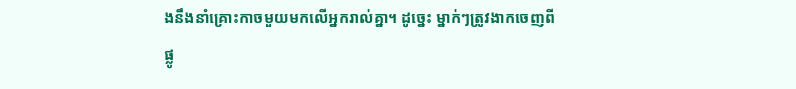ងនឹងនាំគ្រោះកាចមួយមកលើអ្នករាល់គ្នា។ ដូច្នេះ ម្នាក់ៗត្រូវងាកចេញពីផ្លូ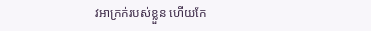វអាក្រក់របស់ខ្លួន ហើយកែ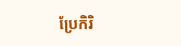ប្រែកិរិ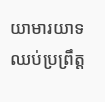យាមារយាទឈប់ប្រព្រឹត្ត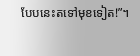បែបនេះតទៅមុខទៀត!”។